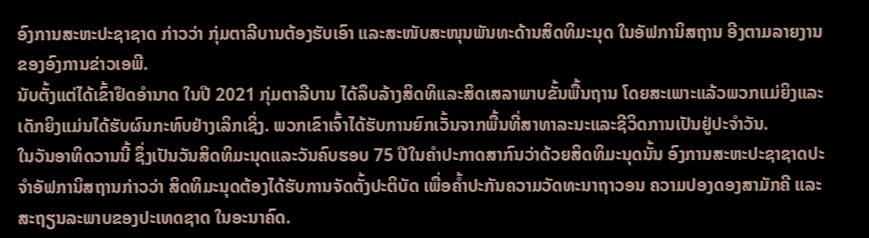ອົງການສະຫະປະຊາຊາດ ກ່າວວ່າ ກຸ່ມຕາລີບານຕ້ອງຮັບເອົາ ແລະສະໜັບສະໜຸນພັນທະດ້ານສິດທິມະນຸດ ໃນອັຟການິສຖານ ອີງຕາມລາຍງານຂອງອົງການຂ່າວເອພີ.
ນັບຕັ້ງແຕ່ໄດ້ເຂົ້າຢຶດອຳນາດ ໃນປີ 2021 ກຸ່ມຕາລີບານ ໄດ້ລຶບລ້າງສິດທິແລະສິດເສລາພາບຂັ້ນພື້ນຖານ ໂດຍສະເພາະແລ້ວພວກແມ່ຍິງແລະເດັກຍິງແມ່ນໄດ້ຮັບຜົນກະທົບຢ່າງເລິກເຊິ່ງ. ພວກເຂົາເຈົ້າໄດ້ຮັບການຍົກເວັ້ນຈາກພື້ນທີ່ສາທາລະນະແລະຊີວິດການເປັນຢູ່ປະຈຳວັນ.
ໃນວັນອາທິດວານນີ້ ຊຶ່ງເປັນວັນສິດທິມະນຸດແລະວັນຄົບຮອບ 75 ປີໃນຄຳປະກາດສາກົນວ່າດ້ວຍສິດທິມະນຸດນັ້ນ ອົງການສະຫະປະຊາຊາດປະຈຳອັຟການິສຖານກ່າວວ່າ ສິດທິມະນຸດຕ້ອງໄດ້ຮັບການຈັດຕັ້ງປະຕິບັດ ເພື່ອຄ້ຳປະກັນຄວາມວັດທະນາຖາວອນ ຄວາມປອງດອງສາມັກຄີ ແລະສະຖຽນລະພາບຂອງປະເທດຊາດ ໃນອະນາຄົດ.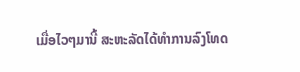ເມື່ອໄວໆມານີ້ ສະຫະລັດໄດ້ທຳການລົງໂທດ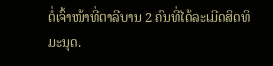ຕໍ່ເຈົ້າໜ້າທີ່ຕາລີບານ 2 ຄົນທີ່ໄດ້ລະເມີດສິດທິມະນຸດ.